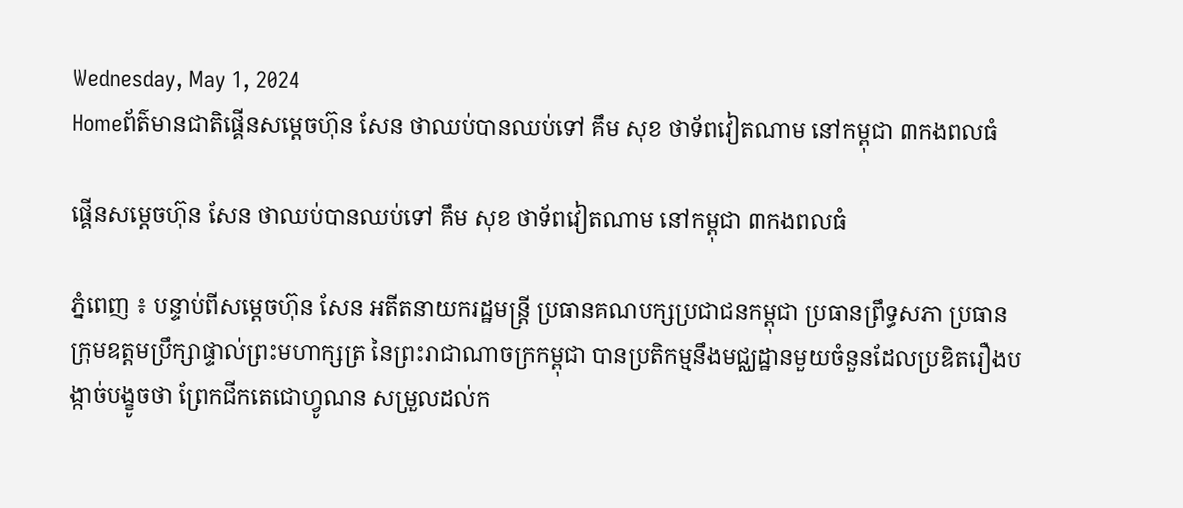Wednesday, May 1, 2024
Homeព័ត៌មានជាតិផ្គើនសម្តេចហ៊ុន សែន ថាឈប់បានឈប់ទៅ គឹម សុខ ថាទ័ពវៀតណាម នៅកម្ពុជា ៣កងពលធំ

ផ្គើនសម្តេចហ៊ុន សែន ថាឈប់បានឈប់ទៅ គឹម សុខ ថាទ័ពវៀតណាម នៅកម្ពុជា ៣កងពលធំ

ភ្នំពេញ ៖ បន្ទាប់ពីសម្ដេចហ៊ុន សែន អតីតនាយករដ្ឋមន្ត្រី ប្រធានគណបក្សប្រជាជនកម្ពុជា ប្រធានព្រឹទ្ធសភា ប្រធានក្រុមឧត្ដមប្រឹក្សាផ្ទាល់ព្រះមហាក្សត្រ នៃព្រះរាជាណាចក្រកម្ពុជា បានប្រតិកម្មនឹងមជ្ឈដ្ឋានមួយចំនួនដែលប្រឌិតរឿងបង្កាច់បង្ខូចថា ព្រែកជីកតេជោហ្វូណន សម្រួលដល់ក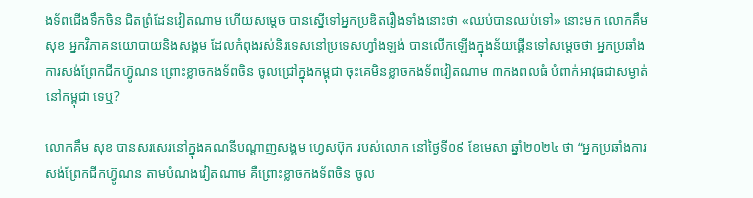ងទ័ពជើងទឹកចិន ជិតព្រំដែនវៀតណាម ហើយសម្តេច បានស្នើទៅអ្នកប្រឌិតរឿងទាំងនោះថា «ឈប់បានឈប់ទៅ» នោះមក លោកគឹម សុខ អ្នកវិភាគនយោបាយនិងសង្គម ដែលកំពុងរស់និរទេសនៅប្រទេសហ្វាំងឡង់ បានលើកឡើងក្នុងន័យផ្គើនទៅសម្តេចថា អ្នកប្រឆាំងការសង់ព្រែកជីកហ៊្វូណន ព្រោះខ្លាចកងទ័ពចិន ចូលជ្រៅក្នុងកម្ពុជា ចុះគេមិនខ្លាចកងទ័ពវៀតណាម ៣កងពលធំ បំពាក់អាវុធជាសម្ងាត់នៅកម្ពុជា ទេឬ?

លោកគឹម សុខ បានសរសេរនៅក្នុងគណនីបណ្ដាញសង្គម ហ្វេសប៊ុក របស់លោក នៅថ្ងៃទី០៩ ខែមេសា ឆ្នាំ២០២៤ ថា “អ្នកប្រឆាំងការសង់ព្រែកជីកហ៊្វូណន តាមបំណងវៀតណាម គឺព្រោះខ្លាចកងទ័ពចិន ចូល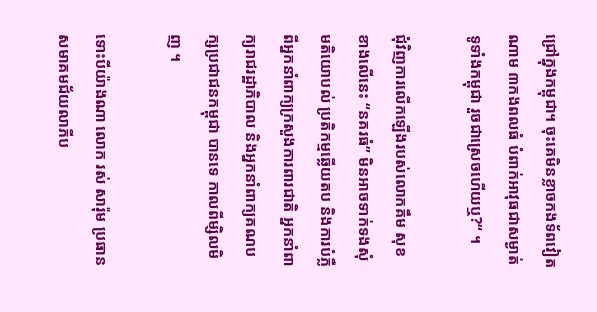ជ្រៅក្នុងកម្ពុជា។ ចុះគេមិនខ្លាចកងទ័ពវៀតណាម ៣កងពលធំ បំពាក់អាវុធជាសម្ងាត់ ទូទាំងកម្ពុជា រួចជាស្រេចហើយឬ?“ ។

ជុំវិញការលើកឡើងរបស់លោកគឹម សុខ ខាងលើនេះ “នគរធំ” មិនអាចទាក់ទងសុំមតិយោបល់ ប្រតិកម្មឆ្លើយតប និងការបំភ្លឺពីអ្នកនាំពាក្យក្រសួងការពារជាតិ អ្នកនាំពាក្យរាជរដ្ឋាភិបាល និងអ្នកនាំពាក្យគណបក្សប្រជាជនកម្ពុជា បានទេ កាលពីម្សិលមិញ ។

ទោះបីយ៉ាងណា លោក រស់ សារ៉ុម ប្រធានសមាគមជ័យលាភីប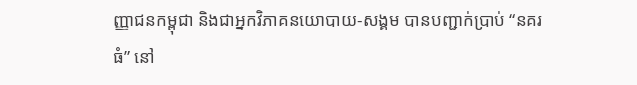ញ្ញាជនកម្ពុជា និងជាអ្នកវិភាគនយោបាយ-សង្គម បានបញ្ជាក់ប្រាប់ “នគរធំ” នៅ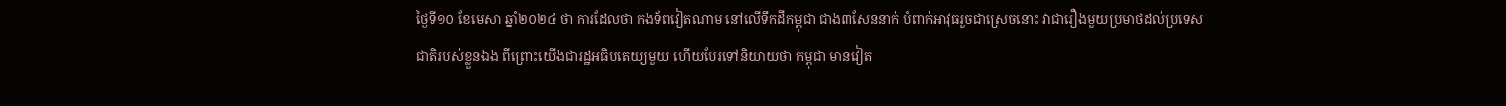ថ្ងៃទី១០ ខែមេសា ឆ្នាំ២០២៤ ថា ការដែលថា កងទ័ពវៀតណាម នៅលើទឹកដីកម្ពុជា ជាង៣សែននាក់ បំពាក់អាវុធរួចជាស្រេចនោះ វាជារឿងមួយប្រមាថដល់ប្រទេសជាតិរបស់ខ្លួនឯង ពីព្រោះយើងជារដ្ឋអធិបតេយ្យមួយ ហើយបែរទៅនិយាយថា កម្ពុជា មានវៀត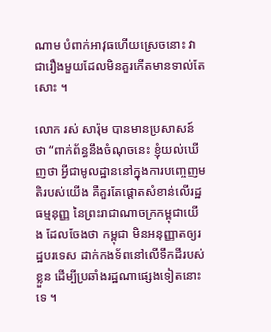ណាម បំពាក់អាវុធហើយស្រេចនោះ វាជារឿងមួយដែលមិនគួរកើតមានទាល់តែសោះ ។

លោក រស់ សារ៉ុម បានមានប្រសាសន៍ថា “ពាក់ព័ន្ធនឹងចំណុចនេះ ខ្ញុំយល់ឃើញថា អ្វីជាមូលដ្ឋាននៅក្នុងការបញ្ចេញមតិរបស់យើង គឺគួរតែផ្ដោតសំខាន់លើរដ្ឋធម្មនុញ្ញ នៃព្រះរាជាណាចក្រកម្ពុជាយើង ដែលចែងថា កម្ពុជា មិនអនុញ្ញាតឲ្យរដ្ឋបរទេស ដាក់កងទ័ពនៅលើទឹកដីរបស់ខ្លួន ដើម្បីប្រឆាំងរដ្ឋណាផ្សេងទៀតនោះទេ ។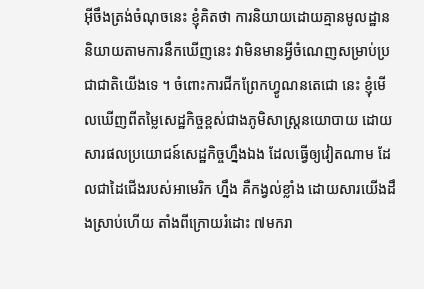អ៊ីចឹងត្រង់ចំណុចនេះ ខ្ញុំគិតថា ការនិយាយដោយគ្មានមូលដ្ឋាន និយាយតាមការនឹកឃើញនេះ វាមិនមានអ្វីចំណេញសម្រាប់ប្រជាជាតិយើងទេ ។ ចំពោះការជីកព្រែកហ្វូណនតេជោ នេះ ខ្ញុំមើលឃើញពីតម្លៃសេដ្ឋកិច្ចខ្ពស់ជាងភូមិសាស្រ្តនយោបាយ ដោយសារផលប្រយោជន៍សេដ្ឋកិច្ចហ្នឹងឯង ដែលធ្វើឲ្យវៀតណាម ដែលជាដៃជើងរបស់អាមេរិក ហ្នឹង គឺកង្វល់ខ្លាំង ដោយសារយើងដឹងស្រាប់ហើយ តាំងពីក្រោយរំដោះ ៧មករា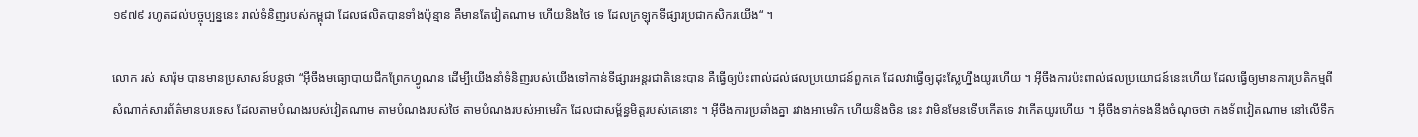១៩៧៩ រហូតដល់បច្ចុប្បន្ននេះ រាល់ទំនិញរបស់កម្ពុជា ដែលផលិតបានទាំងប៉ុន្មាន គឺមានតែវៀតណាម ហើយនិងថៃ ទេ ដែលក្រឡុកទីផ្សារប្រជាកសិករយើង“ ។

លោក រស់ សារ៉ុម បានមានប្រសាសន៍បន្តថា “អ៊ីចឹងមធ្យោបាយជីកព្រែកហ្វូណន ដើម្បីយើងនាំទំនិញរបស់យើងទៅកាន់ទីផ្សារអន្តរជាតិនេះបាន គឺធ្វើឲ្យប៉ះពាល់ដល់ផលប្រយោជន៍ពួកគេ ដែលវាធ្វើឲ្យដុះស្លែហ្នឹងយូរហើយ ។ អ៊ីចឹងការប៉ះពាល់ផលប្រយោជន៍នេះហើយ ដែលធ្វើឲ្យមានការប្រតិកម្មពីសំណាក់សារព័ត៌មានបរទេស ដែលតាមបំណងរបស់វៀតណាម តាមបំណងរបស់ថៃ តាមបំណងរបស់អាមេរិក ដែលជាសម្ព័ន្ធមិត្តរបស់គេនោះ ។ អ៊ីចឹងការប្រឆាំងគ្នា រវាងអាមេរិក ហើយនិងចិន នេះ វាមិនមែនទើបកើតទេ វាកើតយូរហើយ ។ អ៊ីចឹងទាក់ទងនឹងចំណុចថា កងទ័ពវៀតណាម នៅលើទឹក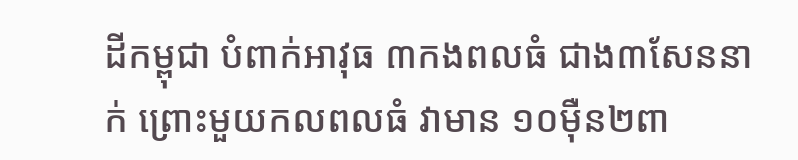ដីកម្ពុជា បំពាក់អាវុធ ៣កងពលធំ ជាង៣សែននាក់ ព្រោះមួយកលពលធំ វាមាន ១០ម៉ឺន២ពា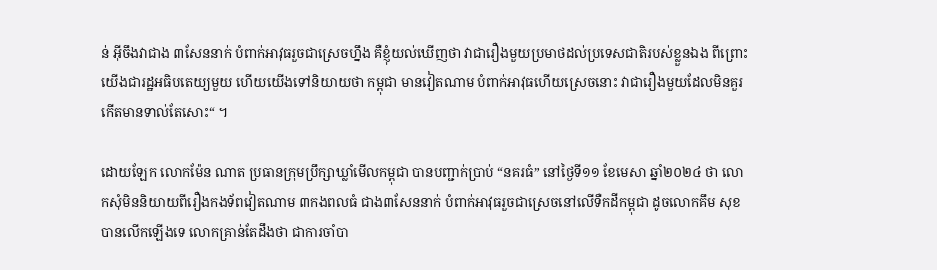ន់ អ៊ីចឹងវាជាង ៣សែននាក់ បំពាក់អាវុធរួចជាស្រេចហ្នឹង គឺខ្ញុំយល់ឃើញថា វាជារឿងមួយប្រមាថដល់ប្រទេសជាតិរបស់ខ្លួនឯង ពីព្រោះយើងជារដ្ឋអធិបតេយ្យមួយ ហើយយើងទៅនិយាយថា កម្ពុជា មានវៀតណាម បំពាក់អាវុធហើយស្រេចនោះ វាជារឿងមួយដែលមិនគួរកើតមានទាល់តែសោះ“ ។

ដោយឡែក លោកម៉ែន ណាត ប្រធានក្រុមប្រឹក្សាឃ្លាំមើលកម្ពុជា បានបញ្ជាក់ប្រាប់ “នគរធំ” នៅថ្ងៃទី១១ ខែមេសា ឆ្នាំ២០២៤ ថា លោកសុំមិននិយាយពីរឿងកងទ័ពវៀតណាម ៣កងពលធំ ជាង៣សែននាក់ បំពាក់អាវុធរួចជាស្រេចនៅលើទឺកដីកម្ពុជា ដូចលោកគឹម សុខ បានលើកឡើងទេ លោកគ្រាន់តែដឹងថា ជាការចាំបា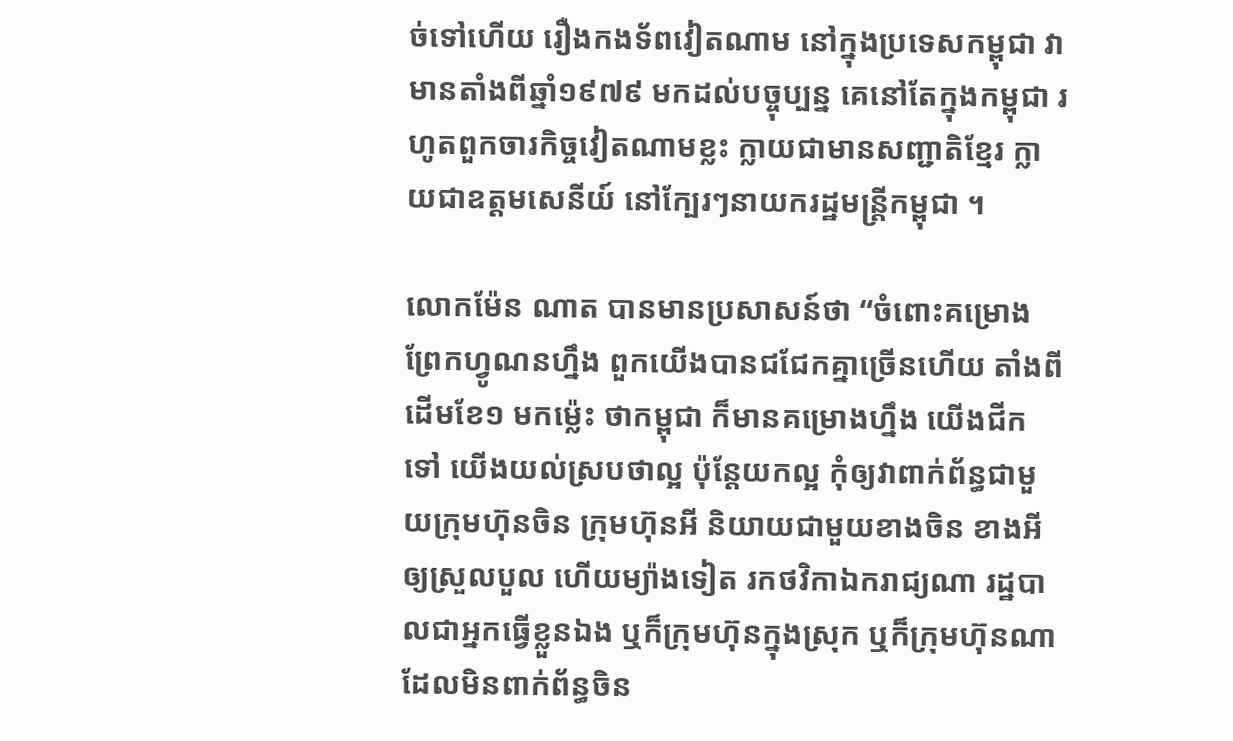ច់ទៅហើយ រឿងកងទ័ពវៀតណាម នៅក្នុងប្រទេសកម្ពុជា វាមានតាំងពីឆ្នាំ១៩៧៩ មកដល់បច្ចុប្បន្ន គេនៅតែក្នុងកម្ពុជា រហូតពួកចារកិច្ចវៀតណាមខ្លះ ក្លាយជាមានសញ្ជាតិខ្មែរ ក្លាយជាឧត្ដមសេនីយ៍ នៅក្បែរៗនាយករដ្ឋមន្រ្តីកម្ពុជា ។

លោកម៉ែន ណាត បានមានប្រសាសន៍ថា “ចំពោះគម្រោងព្រែកហ្វូណនហ្នឹង ពួកយើងបានជជែកគ្នាច្រើនហើយ តាំងពីដើមខែ១ មកម៉្លេះ ថាកម្ពុជា ក៏មានគម្រោងហ្នឹង យើងជីកទៅ យើងយល់ស្របថាល្អ ប៉ុន្តែយកល្អ កុំឲ្យវាពាក់ព័ន្ធជាមួយក្រុមហ៊ុនចិន ក្រុមហ៊ុនអី និយាយជាមួយខាងចិន ខាងអីឲ្យស្រួលបួល ហើយម្យ៉ាងទៀត រកថវិកាឯករាជ្យណា រដ្ឋបាលជាអ្នកធ្វើខ្លួនឯង ឬក៏ក្រុមហ៊ុនក្នុងស្រុក ឬក៏ក្រុមហ៊ុនណាដែលមិនពាក់ព័ន្ធចិន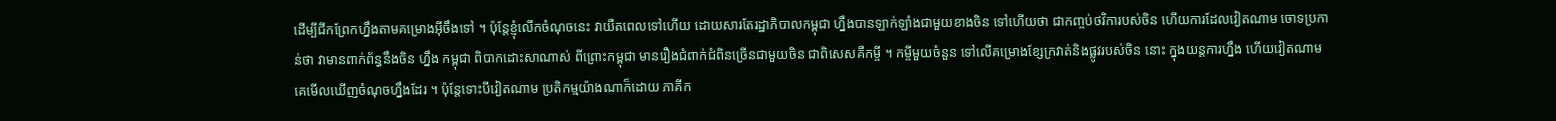ដើម្បីជីកព្រែកហ្នឹងតាមគម្រោងអ៊ីចឹងទៅ ។ ប៉ុន្តែខ្ញុំលើកចំណុចនេះ វាយឺតពេលទៅហើយ ដោយសារតែរដ្ឋាភិបាលកម្ពុជា ហ្នឹងបានឡាក់ឡាំងជាមួយខាងចិន ទៅហើយថា ជាកញ្ចប់ថវិការបស់ចិន ហើយការដែលវៀតណាម ចោទប្រកាន់ថា វាមានពាក់ព័ន្ធនឹងចិន ហ្នឹង កម្ពុជា ពិបាកដោះសាណាស់ ពីព្រោះកម្ពុជា មានរឿងជំពាក់ជំពិនច្រើនជាមួយចិន ជាពិសេសគឺកម្ចី ។ កម្ចីមួយចំនួន ទៅលើគម្រោងខ្សែក្រវាត់និងផ្លូវរបស់ចិន នោះ ក្នុងយន្តការហ្នឹង ហើយវៀតណាម គេមើលឃើញចំណុចហ្នឹងដែរ ។ ប៉ុន្តែទោះបីវៀតណាម ប្រតិកម្មយ៉ាងណាក៏ដោយ ភាគីក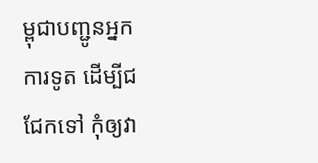ម្ពុជាបញ្ជូនអ្នកការទូត ដើម្បីជជែកទៅ កុំឲ្យវា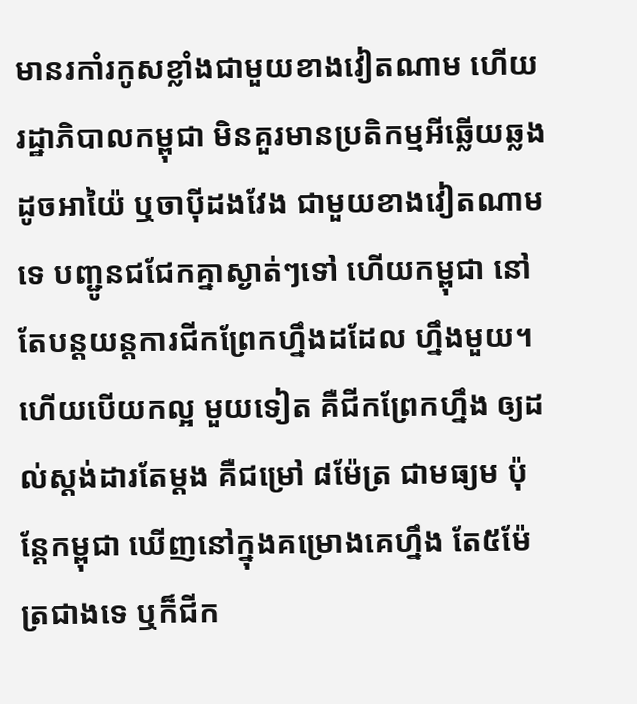មានរកាំរកូសខ្លាំងជាមួយខាងវៀតណាម ហើយរដ្ឋាភិបាលកម្ពុជា មិនគួរមានប្រតិកម្មអីឆ្លើយឆ្លងដូចអាយ៉ៃ ឬចាប៉ីដងវែង ជាមួយខាងវៀតណាមទេ បញ្ជូនជជែកគ្នាស្ងាត់ៗទៅ ហើយកម្ពុជា នៅតែបន្តយន្តការជីកព្រែកហ្នឹងដដែល ហ្នឹងមួយ។ ហើយបើយកល្អ មួយទៀត គឺជីកព្រែកហ្នឹង ឲ្យដល់ស្ដង់ដារតែម្ដង គឺជម្រៅ ៨ម៉ែត្រ ជាមធ្យម ប៉ុន្តែកម្ពុជា ឃើញនៅក្នុងគម្រោងគេហ្នឹង តែ៥ម៉ែត្រជាងទេ ឬក៏ជីក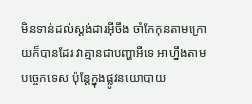មិនទាន់ដល់ស្ដង់ដារអ៊ីចឹង ចាំកែកុនតាមក្រោយក៏បានដែរ វាគ្មានជាបញ្ហាអីទេ អាហ្នឹងតាមបច្ចេកទេស ប៉ុន្តែក្នុងផ្លូវនយោបាយ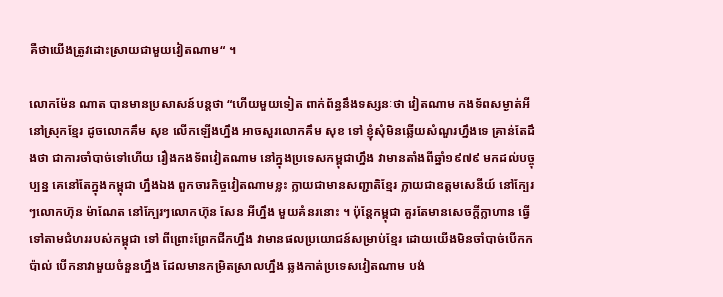គឺថាយើងត្រូវដោះស្រាយជាមួយវៀតណាម“ ។

លោកម៉ែន ណាត បានមានប្រសាសន៍បន្តថា “ហើយមួយទៀត ពាក់ព័ន្ធនឹងទស្សនៈថា វៀតណាម កងទ័ពសម្ងាត់អីនៅស្រុកខ្មែរ ដូចលោកគឹម សុខ លើកឡើងហ្នឹង អាចសួរលោកគឹម សុខ ទៅ ខ្ញុំសុំមិនឆ្លើយសំណួរហ្នឹងទេ គ្រាន់តែដឹងថា ជាការចាំបាច់ទៅហើយ រឿងកងទ័ពវៀតណាម នៅក្នុងប្រទេសកម្ពុជាហ្នឹង វាមានតាំងពីឆ្នាំ១៩៧៩ មកដល់បច្ចុប្បន្ន គេនៅតែក្នុងកម្ពុជា ហ្នឹងឯង ពួកចារកិច្ចវៀតណាមខ្លះ ក្លាយជាមានសញ្ជាតិខ្មែរ ក្លាយជាឧត្ដមសេនីយ៍ នៅក្បែរៗលោកហ៊ុន ម៉ាណែត នៅក្បែរៗលោកហ៊ុន សែន អីហ្នឹង មួយគំនរនោះ ។ ប៉ុន្តែកម្ពុជា គួរតែមានសេចក្ដីក្លាហាន ធ្វើទៅតាមជំហររបស់កម្ពុជា ទៅ ពីព្រោះព្រែកជីកហ្នឹង វាមានផលប្រយោជន៍សម្រាប់ខ្មែរ ដោយយើងមិនចាំបាច់បើកកប៉ាល់ បើកនាវាមួយចំនួនហ្នឹង ដែលមានកម្រិតស្រាលហ្នឹង ឆ្លងកាត់ប្រទេសវៀតណាម បង់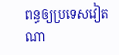ពន្ធឲ្យប្រទេសវៀតណា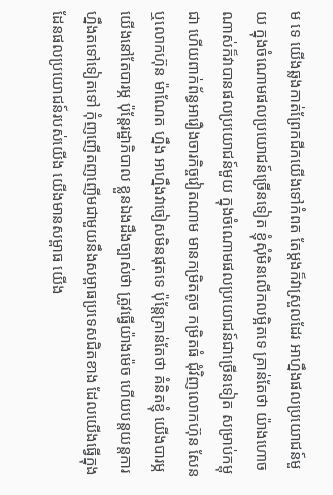ម ទេ យើងឆ្លងកាត់ព្រែកជីកយើងទៅកំពត តែម្ដងក៏វាស្រួលដែរ អាហ្នឹងផលប្រយោជន៍មួយ ក្នុងចំណោមផលប្រយោជន៍ច្រើនទៀត ខ្ញុំសុំមិនលើកលម្អិតទេ គ្រាន់តែថា យ៉ាងហោចណាស់ក៏វាបានផលប្រយោជន៍មួយ ក្នុងចំណោមផលប្រយោជន៍ជាច្រើនទៀត សម្រាប់កម្ពុជា ហើយពាក់ព័ន្ធអារឿងចារកិច្ចវៀតណាម មានកម្រិតតូច កម្រិតធំ ជុំវិញលោកហ៊ុន សែន ឬលោកហ៊ុន ម៉ាណែត ហ្នឹង អាហ្នឹងវាចៀសមិនផុតទេ ប៉ុន្តែគ្រាន់តែថា គំនិតខ្ញុំ យើងបារម្ភ យើងនៅតែបារម្ភ ប៉ុន្តែរដ្ឋាភិបាល ខ្លួនឯងដឹងច្បាស់ថា ត្រូវធ្វើយ៉ាងម៉េច ហើយបន្តយន្តការហ្នឹងតទៅទៀតទៅ កុំញញើតញញើមជាមួយនឹងសម្ពាធប្រទេសជិតខាង ដែលយើងធ្វើក្នុងដែនផលប្រយោជន៍របស់យើង យើងមានសម្ពាធ យើង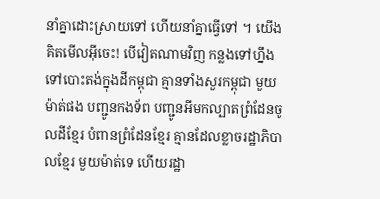នាំគ្នាដោះស្រាយទៅ ហើយនាំគ្នាធ្វើទៅ ។ យើងគិតមើលអ៊ីចេះ! បើវៀតណាមវិញ កន្លងទៅហ្នឹង ទៅបោះតង់ក្នុងដីកម្ពុជា គ្មានទាំងសួរកម្ពុជា មួយម៉ាត់ផង បញ្ជូនកងទ័ព បញ្ជូនអីមកល្បាតព្រំដែនចូលដីខ្មែរ បំពានព្រំដែនខ្មែរ គ្មានដែលខ្លាចរដ្ឋាភិបាលខ្មែរ មួយម៉ាត់ទេ ហើយរដ្ឋា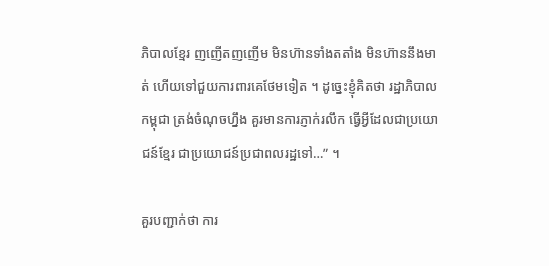ភិបាលខ្មែរ ញញើតញញើម មិនហ៊ានទាំងតតាំង មិនហ៊ាននឹងមាត់ ហើយទៅជួយការពារគេថែមទៀត ។ ដូច្នេះខ្ញុំគិតថា រដ្ឋាភិបាលកម្ពុជា ត្រង់ចំណុចហ្នឹង គួរមានការភ្ញាក់រលឹក ធ្វើអ្វីដែលជាប្រយោជន៍ខ្មែរ ជាប្រយោជន៍ប្រជាពលរដ្ឋទៅ…” ។

គួរបញ្ជាក់ថា ការ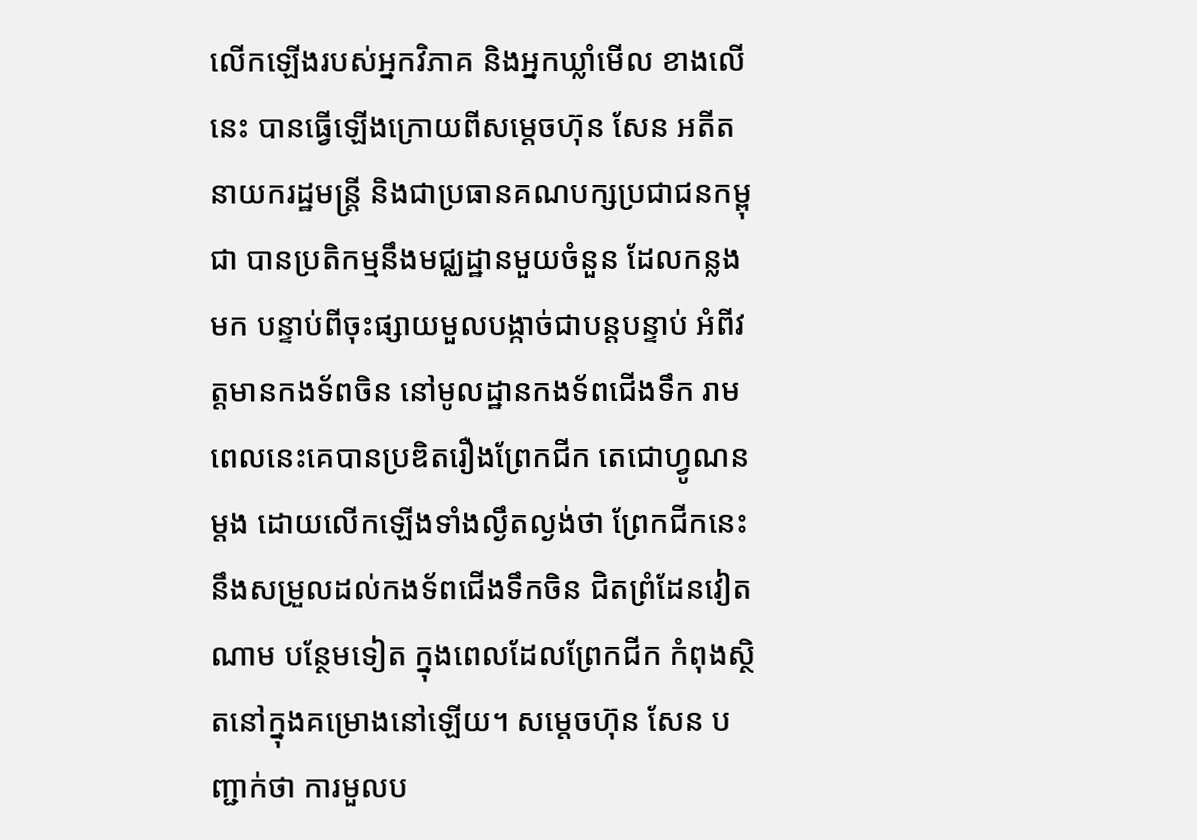លើកឡើងរបស់អ្នកវិភាគ និងអ្នកឃ្លាំមើល ខាងលើនេះ បានធ្វើឡើងក្រោយពីសម្តេចហ៊ុន សែន អតីតនាយករដ្ឋមន្ត្រី និងជាប្រធានគណបក្សប្រជាជនកម្ពុជា បានប្រតិកម្មនឹងមជ្ឈដ្ឋានមួយចំនួន ដែលកន្លងមក បន្ទាប់ពីចុះផ្សាយមួលបង្កាច់ជាបន្តបន្ទាប់ អំពីវត្តមានកងទ័ពចិន នៅមូលដ្ឋានកងទ័ពជើងទឹក រាម ពេលនេះគេបានប្រឌិតរឿងព្រែកជីក តេជោហ្វូណន ម្តង ដោយលើកឡើងទាំងល្ងឹតល្ងង់ថា ព្រែកជីកនេះ នឹងសម្រួលដល់កងទ័ពជើងទឹកចិន ជិតព្រំដែនវៀតណាម បន្ថែមទៀត ក្នុងពេលដែលព្រែកជីក កំពុងស្ថិតនៅក្នុងគម្រោងនៅឡើយ។ សម្តេចហ៊ុន សែន បញ្ជាក់ថា ការមួលប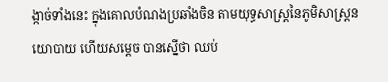ង្កាច់ទាំងនេះ ក្នុងគោលបំណងប្រឆាំងចិន តាមយុទ្ធសាស្រ្តនៃភូមិសាស្ត្រនយោបាយ ហើយសម្តេច បានស្នើថា ឈប់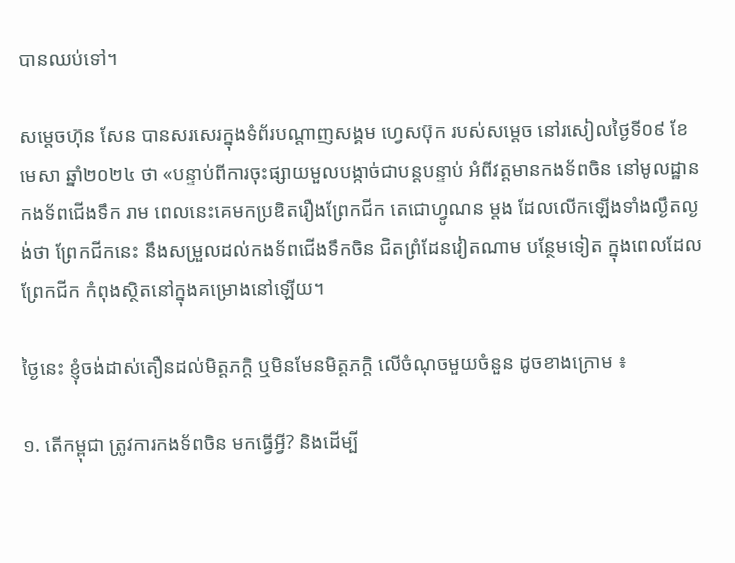បានឈប់ទៅ។

សម្តេចហ៊ុន សែន បានសរសេរក្នុងទំព័របណ្តាញសង្គម ហ្វេសប៊ុក របស់សម្តេច នៅរសៀលថ្ងៃទី០៩ ខែមេសា ឆ្នាំ២០២៤ ថា «បន្ទាប់ពីការចុះផ្សាយមួលបង្កាច់ជាបន្តបន្ទាប់ អំពីវត្តមានកងទ័ពចិន នៅមូលដ្ឋានកងទ័ពជើងទឹក រាម ពេលនេះគេមកប្រឌិតរឿងព្រែកជីក តេជោហ្វូណន ម្តង ដែលលើកឡើងទាំងល្ងឹតល្ងង់ថា ព្រែកជីកនេះ នឹងសម្រួលដល់កងទ័ពជើងទឹកចិន ជិតព្រំដែនវៀតណាម បន្ថែមទៀត ក្នុងពេលដែលព្រែកជីក កំពុងស្ថិតនៅក្នុងគម្រោងនៅឡើយ។

ថ្ងៃនេះ ខ្ញុំចង់ដាស់តឿនដល់មិត្តភក្ដិ ឬមិនមែនមិត្តភក្ដិ លើចំណុចមួយចំនួន ដូចខាងក្រោម ៖

១. តើកម្ពុជា ត្រូវការកងទ័ពចិន មកធ្វើអ្វី? និងដើម្បី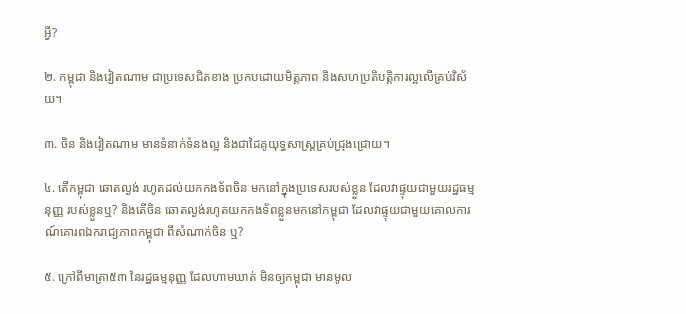អ្វី?

២. កម្ពុជា និងវៀតណាម ជាប្រទេសជិតខាង ប្រកបដោយមិត្តភាព និងសហប្រតិបត្តិការល្អលើគ្រប់វិស័យ។

៣. ចិន និងវៀតណាម មានទំនាក់ទំនងល្អ និងជាដៃគូយុទ្ធសាស្ត្រគ្រប់ជ្រុងជ្រោយ។

៤. តើកម្ពុជា ឆោតល្ងង់ រហូតដល់យកកងទ័ពចិន មកនៅក្នុងប្រទេសរបស់ខ្លួន ដែលវាផ្ទុយជាមួយរដ្ឋធម្មនុញ្ញ របស់ខ្លួនឬ? និងតើចិន ឆោតល្ងង់រហូតយកកងទ័ពខ្លួនមកនៅកម្ពុជា ដែលវាផ្ទុយជាមួយគោលការណ៍គោរពឯករាជ្យភាពកម្ពុជា ពីសំណាក់ចិន ឬ?

៥. ក្រៅពីមាត្រា៥៣ នៃរដ្ឋធម្មនុញ្ញ ដែលហាមឃាត់ មិនឲ្យកម្ពុជា មានមូល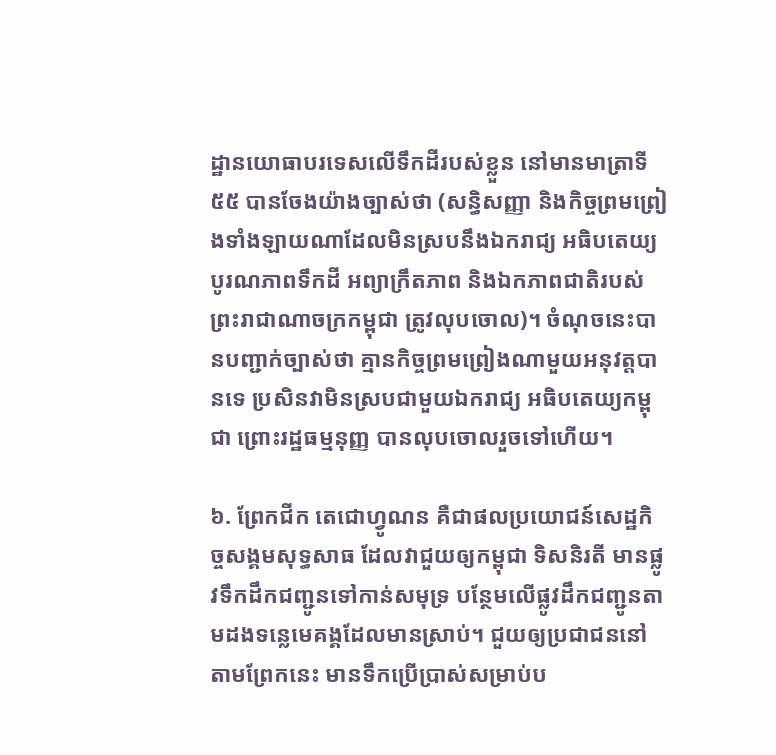ដ្ឋានយោធាបរទេសលើទឹកដីរបស់ខ្លួន នៅមានមាត្រាទី៥៥ បានចែងយ៉ាងច្បាស់ថា (សន្ធិសញ្ញា និងកិច្ចព្រមព្រៀងទាំងឡាយណាដែលមិនស្របនឹងឯករាជ្យ អធិបតេយ្យ បូរណភាពទឹកដី អព្យាក្រឹតភាព និងឯកភាពជាតិរបស់ព្រះរាជាណាចក្រកម្ពុជា ត្រូវលុបចោល)។ ចំណុចនេះបានបញ្ជាក់ច្បាស់ថា គ្មានកិច្ចព្រមព្រៀងណាមួយអនុវត្តបានទេ ប្រសិនវាមិនស្របជាមួយឯករាជ្យ អធិបតេយ្យកម្ពុជា ព្រោះរដ្ឋធម្មនុញ្ញ បានលុបចោលរួចទៅហើយ។

៦. ព្រែកជីក តេជោហ្វូណន គឺជាផលប្រយោជន៍សេដ្ឋកិច្ចសង្គមសុទ្ធសាធ ដែលវាជួយឲ្យកម្ពុជា ទិសនិរតី មានផ្លូវទឹកដឹកជញ្ជូនទៅកាន់សមុទ្រ បន្ថែមលើផ្លូវដឹកជញ្ជូនតាមដងទន្លេមេគង្គដែលមានស្រាប់។ ជួយឲ្យប្រជាជននៅតាមព្រែកនេះ មានទឹកប្រើប្រាស់សម្រាប់ប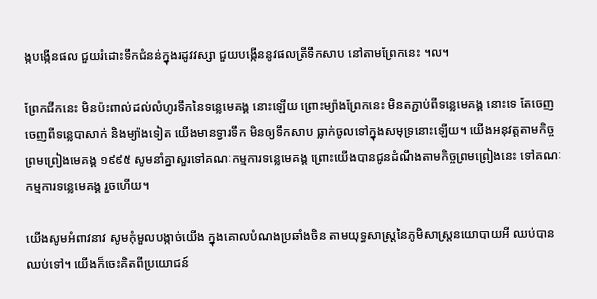ង្កបង្កើនផល ជួយរំដោះទឹកជំនន់ក្នុងរដូវវស្សា ជួយបង្កើននូវផលត្រីទឹកសាប នៅតាមព្រែកនេះ ។ល។

ព្រែកជីកនេះ មិនប៉ះពាល់ដល់លំហូរទឹកនៃទន្លេមេគង្គ នោះឡើយ ព្រោះម្យ៉ាងព្រែកនេះ មិនតភ្ជាប់ពីទន្លេមេគង្គ នោះទេ តែចេញចេញពីទន្លេបាសាក់ និងម្យ៉ាងទៀត យើងមានទ្វារទឹក មិនឲ្យទឹកសាប ធ្លាក់ចូលទៅក្នុងសមុទ្រនោះឡើយ។ យើងអនុវត្តតាមកិច្ចព្រមព្រៀងមេគង្គ ១៩៩៥ សូមនាំគ្នាសួរទៅគណៈកម្មការទន្លេមេគង្គ ព្រោះយើងបានជូនដំណឹងតាមកិច្ចព្រមព្រៀងនេះ ទៅគណៈកម្មការទន្លេមេគង្គ រួចហើយ។

យើងសូមអំពាវនាវ សូមកុំមួលបង្កាច់យើង ក្នុងគោលបំណងប្រឆាំងចិន តាមយុទ្ធសាស្រ្តនៃភូមិសាស្ត្រនយោបាយអី ឈប់បានឈប់ទៅ។ យើងក៏ចេះគិតពីប្រយោជន៍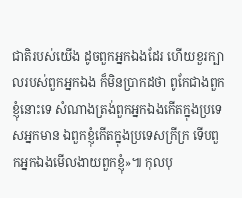ជាតិរបស់យើង ដូចពួកអ្នកឯងដែរ ហើយខួរក្បាលរបស់ពួកអ្នកឯង ក៏មិនប្រាកដថា ពូកែជាងពួកខ្ញុំនោះទេ សំណាងត្រង់ពួកអ្នកឯងកើតក្នុងប្រទេសអ្នកមាន ឯពួកខ្ញុំកើតក្នុងប្រទេសក្រីក្រ ទើបពួកអ្នកឯងមើលងាយពួកខ្ញុំ»៕ កុលបុ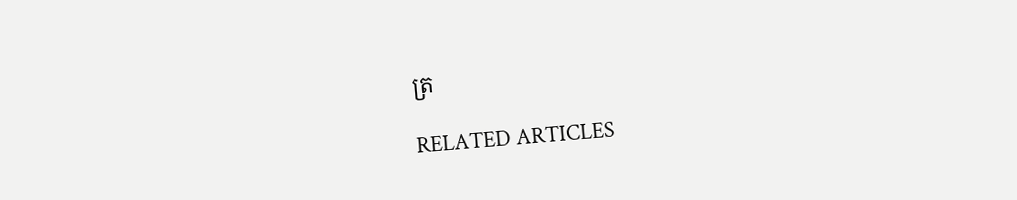ត្រ

RELATED ARTICLES